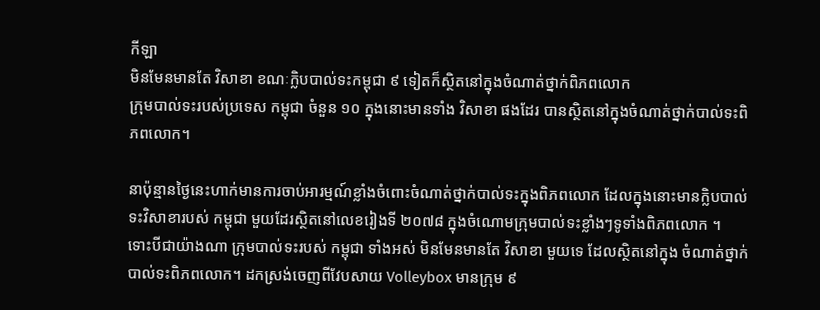កីឡា
មិនមែនមានតែ វិសាខា ខណៈក្លិបបាល់ទះកម្ពុជា ៩ ទៀតក៏ស្ថិតនៅក្នុងចំណាត់ថ្នាក់ពិភពលោក
ក្រុមបាល់ទះរបស់ប្រទេស កម្ពុជា ចំនួន ១០ ក្នុងនោះមានទាំង វិសាខា ផងដែរ បានស្ថិតនៅក្នុងចំណាត់ថ្នាក់បាល់ទះពិភពលោក។

នាប៉ុន្មានថ្ងៃនេះហាក់មានការចាប់អារម្មណ៍ខ្លាំងចំពោះចំណាត់ថ្នាក់បាល់ទះក្នុងពិភពលោក ដែលក្នុងនោះមានក្លិបបាល់ទះវិសាខារបស់ កម្ពុជា មួយដែរស្ថិតនៅលេខរៀងទី ២០៧៨ ក្នុងចំណោមក្រុមបាល់ទះខ្លាំងៗទូទាំងពិភពលោក ។
ទោះបីជាយ៉ាងណា ក្រុមបាល់ទះរបស់ កម្ពុជា ទាំងអស់ មិនមែនមានតែ វិសាខា មួយទេ ដែលស្ថិតនៅក្នុង ចំណាត់ថ្នាក់បាល់ទះពិភពលោក។ ដកស្រង់ចេញពីវែបសាយ Volleybox មានក្រុម ៩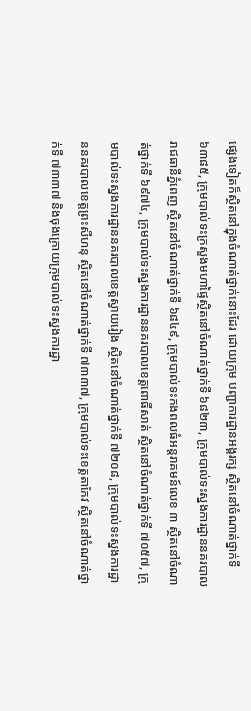ផ្សេងទៀតក៏ស្ថិតនៅក្នុងចំណាត់ថ្នាក់នោះដែរ ដោយក្រុម បញ្ជាការដ្ឋានអង្គរក្ស ស្ថិតនៅចំណាត់ថ្នាក់ទី ៦៣៨៥, ក្រុមបាល់ទះក្រសួងមហាផ្ទៃស្ថិតនៅចំណាត់ថ្នាក់ទី ៦៨២៣, ក្រុមបាល់ទះស្នងការដ្ឋាននគរបាលរាជធានីភ្នំពេញ ស្ថិតនៅចំណាត់ថ្នាក់ទី ៦៨៤៩, ក្រុមបាល់ទះកងពលធំអន្តរាគមន៍លេខ ៣ ស្ថិតនៅចំណាត់ថ្នាក់ទី ៦៩៧៤, ក្រុមបាល់ទះស្នងការដ្ឋាននគរបាលខេត្តពោធិ៍សាត់ ស្ថិតនៅចំណាត់ថ្នាក់ទី ៧០៥៧, ក្រុមបាល់ទះស្នងការដ្ឋាននគរបាលខេត្តស្វាយរៀង ស្ថិតនៅចំណាត់ថ្នាក់ទី ៧២០៨, ក្រុមបាល់ទះស្នងការដ្ឋាននគរបាលខេត្តព្រះសីហនុ ស្ថិតនៅចំណាត់ថ្នាក់ទី ៧៣៣៧, ក្រុមបាល់ទះខេត្តតាកែវ ស្ថិតនៅចំណាត់ថ្នាក់ទី ៧៣៣៧ និងចុងក្រោយក្រុមបាល់ទះស្នងការដ្ឋា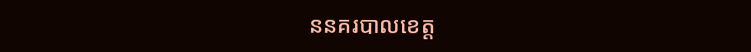ននគរបាលខេត្ត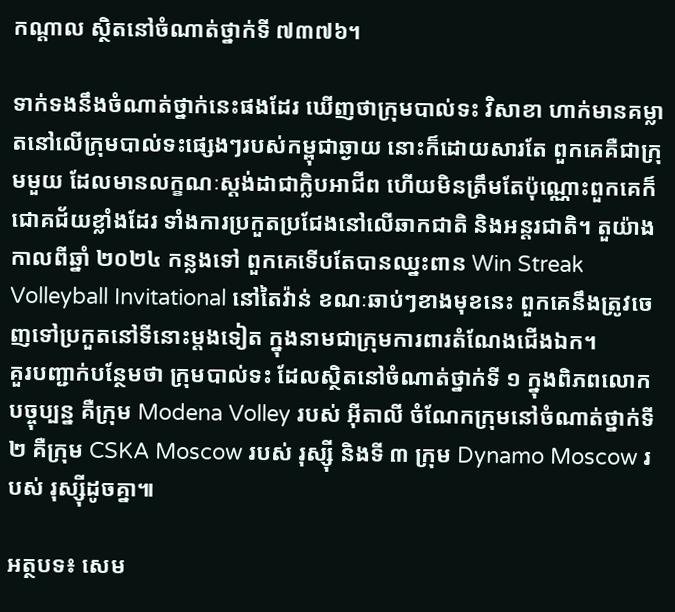កណ្តាល ស្ថិតនៅចំណាត់ថ្នាក់ទី ៧៣៧៦។

ទាក់ទងនឹងចំណាត់ថ្នាក់នេះផងដែរ ឃើញថាក្រុមបាល់ទះ វិសាខា ហាក់មានគម្លាតនៅលើក្រុមបាល់ទះផ្សេងៗរបស់កម្ពុជាឆ្ងាយ នោះក៏ដោយសារតែ ពួកគេគឺជាក្រុមមួយ ដែលមានលក្ខណៈស្តង់ដាជាក្លិបអាជីព ហើយមិនត្រឹមតែប៉ុណ្ណោះពួកគេក៏ជោគជ័យខ្លាំងដែរ ទាំងការប្រកួតប្រជែងនៅលើឆាកជាតិ និងអន្តរជាតិ។ តួយ៉ាងកាលពីឆ្នាំ ២០២៤ កន្លងទៅ ពួកគេទើបតែបានឈ្នះពាន Win Streak Volleyball Invitational នៅតៃវ៉ាន់ ខណៈឆាប់ៗខាងមុខនេះ ពួកគេនឹងត្រូវចេញទៅប្រកួតនៅទីនោះម្តងទៀត ក្នុងនាមជាក្រុមការពារតំណែងជើងឯក។
គួរបញ្ជាក់បន្ថែមថា ក្រុមបាល់ទះ ដែលស្ថិតនៅចំណាត់ថ្នាក់ទី ១ ក្នុងពិភពលោកបច្ចុប្បន្ន គឺក្រុម Modena Volley របស់ អ៊ីតាលី ចំណែកក្រុមនៅចំណាត់ថ្នាក់ទី ២ គឺក្រុម CSKA Moscow របស់ រុស្ស៊ី និងទី ៣ ក្រុម Dynamo Moscow របស់ រុស្ស៊ីដូចគ្នា៕

អត្ថបទ៖ សេម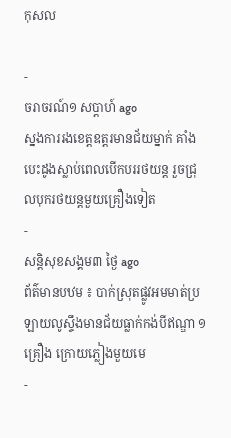កុសល

-
ចរាចរណ៍១ សប្តាហ៍ ago
ស្នងការរងខេត្តឧត្ដរមានជ័យម្នាក់ គាំងបេះដូងស្លាប់ពេលបើកបររថយន្ដ រួចជ្រុលបុករថយន្តមួយគ្រឿងទៀត
-
សន្តិសុខសង្គម៣ ថ្ងៃ ago
ព័ត៌មានបឋម ៖ បាក់ស្រុតផ្លូវអមមាត់ប្រឡាយលូស្ទឹងមានជ័យធ្លាក់កង់បីឥណ្ឌា ១ គ្រឿង ក្រោយភ្លៀងមួយមេ
-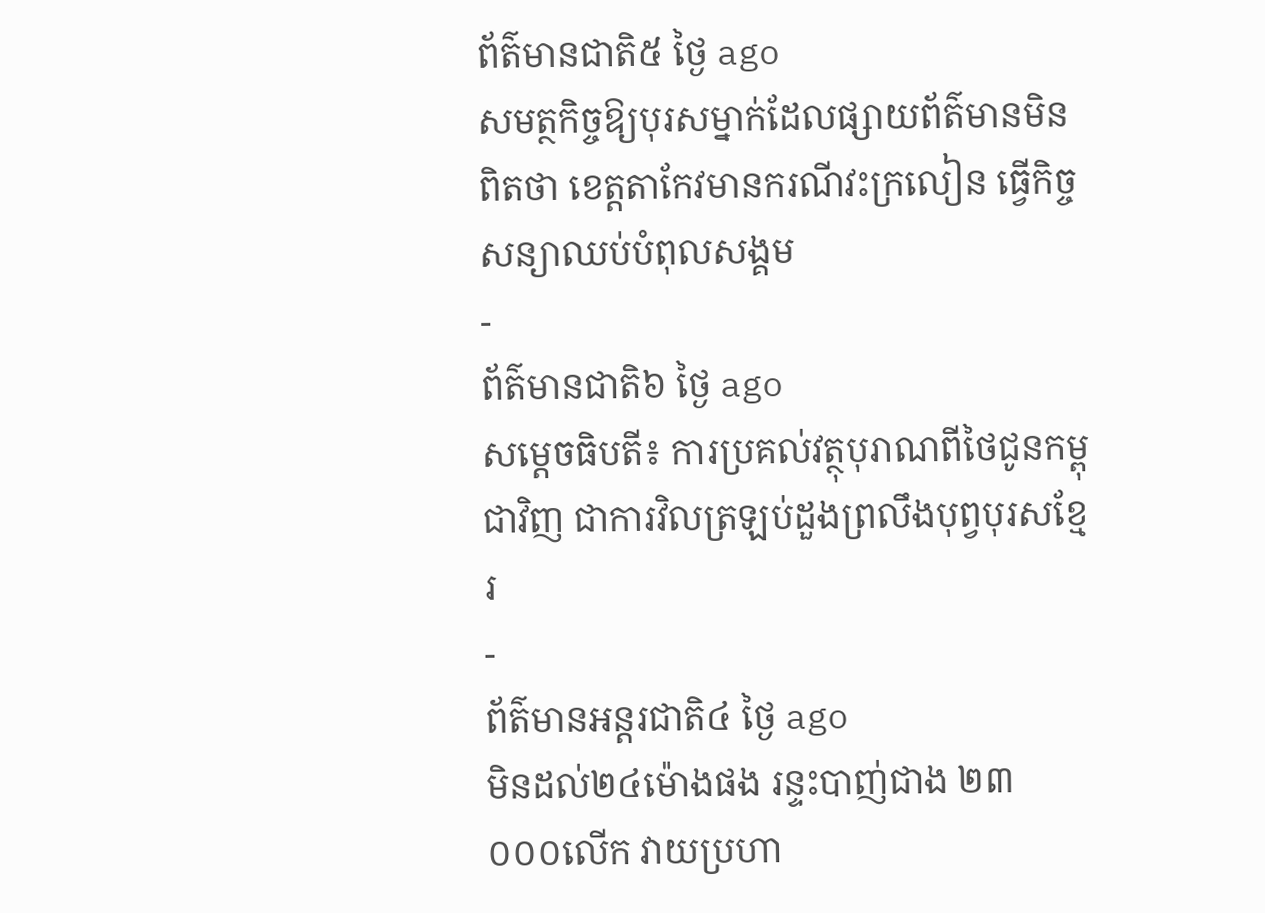ព័ត៌មានជាតិ៥ ថ្ងៃ ago
សមត្ថកិច្ចឱ្យបុរសម្នាក់ដែលផ្សាយព័ត៌មានមិនពិតថា ខេត្តតាកែវមានករណីវះក្រលៀន ធ្វើកិច្ចសន្យាឈប់បំពុលសង្គម
-
ព័ត៌មានជាតិ៦ ថ្ងៃ ago
សម្តេចធិបតី៖ ការប្រគល់វត្ថុបុរាណពីថៃជូនកម្ពុជាវិញ ជាការវិលត្រឡប់ដួងព្រលឹងបុព្វបុរសខ្មែរ
-
ព័ត៌មានអន្ដរជាតិ៤ ថ្ងៃ ago
មិនដល់២៤ម៉ោងផង រន្ទះបាញ់ជាង ២៣ ០០០លើក វាយប្រហា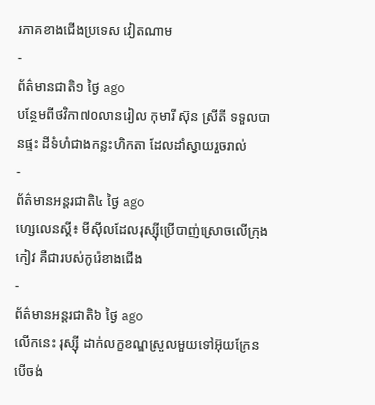រភាគខាងជើងប្រទេស វៀតណាម
-
ព័ត៌មានជាតិ១ ថ្ងៃ ago
បន្ថែមពីថវិកា៧០លានរៀល កុមារី ស៊ុន ស្រីតី ទទួលបានផ្ទះ ដីទំហំជាងកន្លះហិកតា ដែលដាំស្វាយរួចរាល់
-
ព័ត៌មានអន្ដរជាតិ៤ ថ្ងៃ ago
ហ្សេលេនស្គី៖ មីស៊ីលដែលរុស្ស៊ីប្រើបាញ់ស្រោចលើក្រុងកៀវ គឺជារបស់កូរ៉េខាងជើង
-
ព័ត៌មានអន្ដរជាតិ៦ ថ្ងៃ ago
លើកនេះ រុស្ស៊ី ដាក់លក្ខខណ្ឌស្រួលមួយទៅអ៊ុយក្រែន បើចង់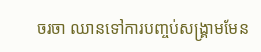ចរចា ឈានទៅការបញ្ចប់សង្គ្រាមមែន